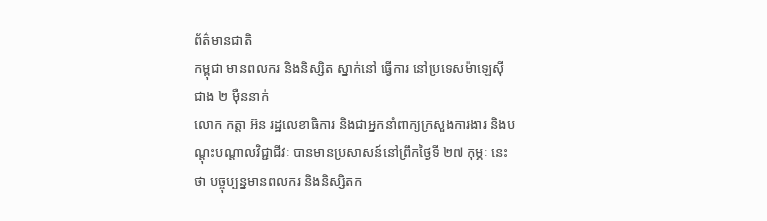ព័ត៌មានជាតិ
កម្ពុជា មានពលករ និងនិស្សិត ស្នាក់នៅ ធ្វើការ នៅប្រទេសម៉ាឡេស៊ី ជាង ២ ម៉ឺននាក់
លោក កត្តា អ៊ន រដ្ឋលេខាធិការ និងជាអ្នកនាំពាក្យក្រសួងការងារ និងបណ្ដុះបណ្ដាលវិជ្ជាជីវៈ បានមានប្រសាសន៍នៅព្រឹកថ្ងៃទី ២៧ កុម្ភៈ នេះថា បច្ចុប្បន្នមានពលករ និងនិស្សិតក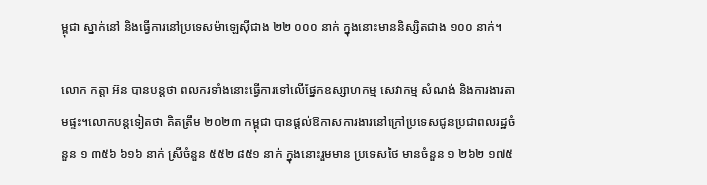ម្ពុជា ស្នាក់នៅ និងធ្វើការនៅប្រទេសម៉ាឡេស៊ីជាង ២២ ០០០ នាក់ ក្នុងនោះមាននិស្សិតជាង ១០០ នាក់។

លោក កត្តា អ៊ន បានបន្តថា ពលករទាំងនោះធ្វើការទៅលើផ្នែកឧស្សាហកម្ម សេវាកម្ម សំណង់ និងការងារតាមផ្ទះ។លោកបន្តទៀតថា គិតត្រឹម ២០២៣ កម្ពុជា បានផ្តល់ឱកាសការងារនៅក្រៅប្រទេសជូនប្រជាពលរដ្ឋចំនួន ១ ៣៥៦ ៦១៦ នាក់ ស្រីចំនួន ៥៥២ ៨៥១ នាក់ ក្នុងនោះរួមមាន ប្រទេសថៃ មានចំនួន ១ ២៦២ ១៧៥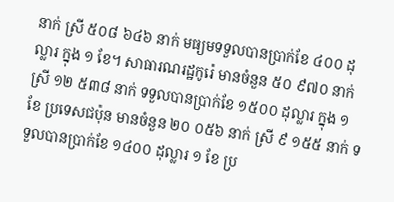នាក់ ស្រី ៥០៨ ៦៤៦ នាក់ មធ្យមទទួលបានប្រាក់ខែ ៤០០ ដុល្លារ ក្នុង ១ ខែ។ សាធារណរដ្ឋកូរ៉េ មានចំនួន ៥០ ៩៧០ នាក់ ស្រី ១២ ៥៣៨ នាក់ ទទួលបានប្រាក់ខែ ១៥០០ ដុល្លារ ក្នុង ១ ខែ ប្រទេសជប៉ុន មានចំនួន ២០ ០៥៦ នាក់ ស្រី ៩ ១៥៥ នាក់ ទទួលបានប្រាក់ខែ ១៤០០ ដុល្លារ ១ ខែ ប្រ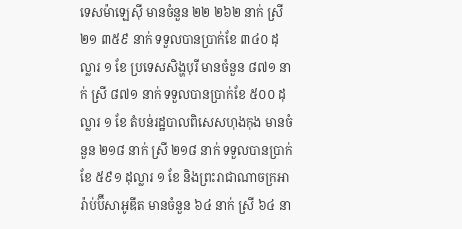ទេសម៉ាឡេស៊ី មានចំនួន ២២ ២៦២ នាក់ ស្រី ២១ ៣៥៩ នាក់ ទទួលបានប្រាក់ខែ ៣៤០ ដុល្លារ ១ ខែ ប្រទេសសិង្ហបុរី មានចំនួន ៨៧១ នាក់ ស្រី ៨៧១ នាក់ ទទួលបានប្រាក់ខែ ៥០០ ដុល្លារ ១ ខែ តំបន់រដ្ឋបាលពិសេសហុងកុង មានចំនួន ២១៨ នាក់ ស្រី ២១៨ នាក់ ទទួលបានប្រាក់ខែ ៥៩១ ដុល្លារ ១ ខែ និងព្រះរាជាណាចក្រអារ៉ាប់ប៊ីសាអូឌីត មានចំនួន ៦៤ នាក់ ស្រី ៦៤ នា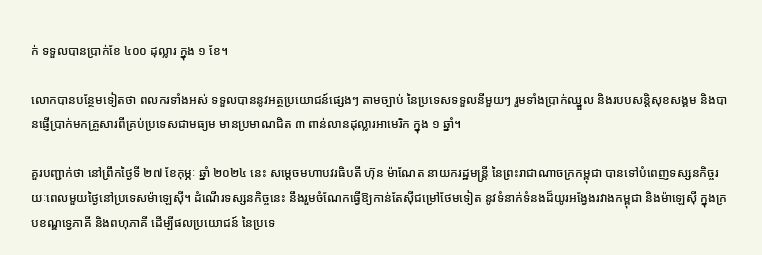ក់ ទទួលបានប្រាក់ខែ ៤០០ ដុល្លារ ក្នុង ១ ខែ។

លោកបានបន្ថែមទៀតថា ពលករទាំងអស់ ទទួលបាននូវអត្ថប្រយោជន៍ផ្សេងៗ តាមច្បាប់ នៃប្រទេសទទួលនីមួយៗ រួមទាំងប្រាក់ឈ្នួល និងរបបសន្តិសុខសង្គម និងបានផ្ញើប្រាក់មកគ្រួសារពីគ្រប់ប្រទេសជាមធ្យម មានប្រមាណជិត ៣ ពាន់លានដុល្លារអាមេរិក ក្នុង ១ ឆ្នាំ។

គួរបញ្ជាក់ថា នៅព្រឹកថ្ងៃទី ២៧ ខែកុម្ភៈ ឆ្នាំ ២០២៤ នេះ សម្តេចមហាបវរធិបតី ហ៊ុន ម៉ាណែត នាយករដ្ឋមន្ត្រី នៃព្រះរាជាណាចក្រកម្ពុជា បានទៅបំពេញទស្សនកិច្ចរយៈពេលមួយថ្ងៃនៅប្រទេសម៉ាឡេស៊ី។ ដំណើរទស្សនកិច្ចនេះ នឹងរួមចំណែកធ្វើឱ្យកាន់តែស៊ីជម្រៅថែមទៀត នូវទំនាក់ទំនងដ៏យូរអង្វែងរវាងកម្ពុជា និងម៉ាឡេស៊ី ក្នុងក្របខណ្ឌទ្វេភាគី និងពហុភាគី ដើម្បីផលប្រយោជន៍ នៃប្រទេ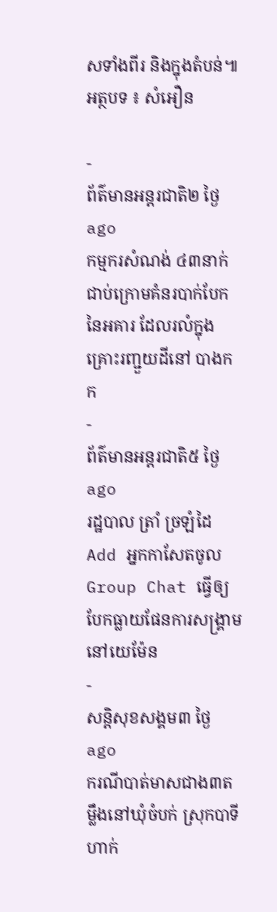សទាំងពីរ និងក្នុងតំបន់៕
អត្ថបទ ៖ សំអឿន

-
ព័ត៌មានអន្ដរជាតិ២ ថ្ងៃ ago
កម្មករសំណង់ ៤៣នាក់ ជាប់ក្រោមគំនរបាក់បែកនៃអគារ ដែលរលំក្នុងគ្រោះរញ្ជួយដីនៅ បាងកក
-
ព័ត៌មានអន្ដរជាតិ៥ ថ្ងៃ ago
រដ្ឋបាល ត្រាំ ច្រឡំដៃ Add អ្នកកាសែតចូល Group Chat ធ្វើឲ្យបែកធ្លាយផែនការសង្គ្រាម នៅយេម៉ែន
-
សន្តិសុខសង្គម៣ ថ្ងៃ ago
ករណីបាត់មាសជាង៣តម្លឹងនៅឃុំចំបក់ ស្រុកបាទី ហាក់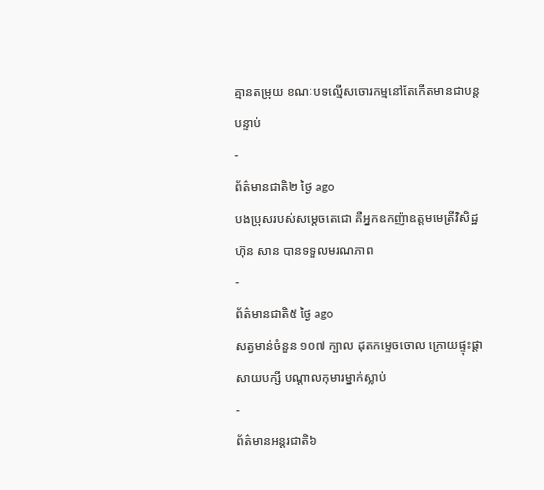គ្មានតម្រុយ ខណៈបទល្មើសចោរកម្មនៅតែកើតមានជាបន្តបន្ទាប់
-
ព័ត៌មានជាតិ២ ថ្ងៃ ago
បងប្រុសរបស់សម្ដេចតេជោ គឺអ្នកឧកញ៉ាឧត្តមមេត្រីវិសិដ្ឋ ហ៊ុន សាន បានទទួលមរណភាព
-
ព័ត៌មានជាតិ៥ ថ្ងៃ ago
សត្វមាន់ចំនួន ១០៧ ក្បាល ដុតកម្ទេចចោល ក្រោយផ្ទុះផ្ដាសាយបក្សី បណ្តាលកុមារម្នាក់ស្លាប់
-
ព័ត៌មានអន្ដរជាតិ៦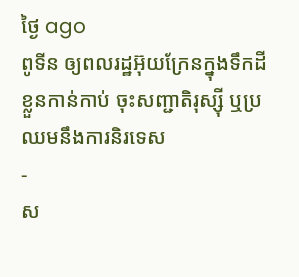ថ្ងៃ ago
ពូទីន ឲ្យពលរដ្ឋអ៊ុយក្រែនក្នុងទឹកដីខ្លួនកាន់កាប់ ចុះសញ្ជាតិរុស្ស៊ី ឬប្រឈមនឹងការនិរទេស
-
ស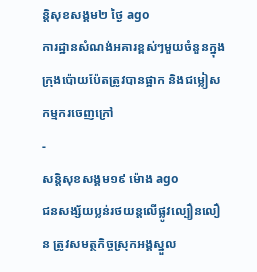ន្តិសុខសង្គម២ ថ្ងៃ ago
ការដ្ឋានសំណង់អគារខ្ពស់ៗមួយចំនួនក្នុងក្រុងប៉ោយប៉ែតត្រូវបានផ្អាក និងជម្លៀសកម្មករចេញក្រៅ
-
សន្តិសុខសង្គម១៩ ម៉ោង ago
ជនសង្ស័យប្លន់រថយន្តលើផ្លូវល្បឿនលឿន ត្រូវសមត្ថកិច្ចស្រុកអង្គស្នួល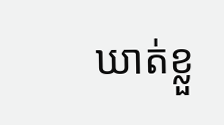ឃាត់ខ្លួ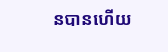នបានហើយ